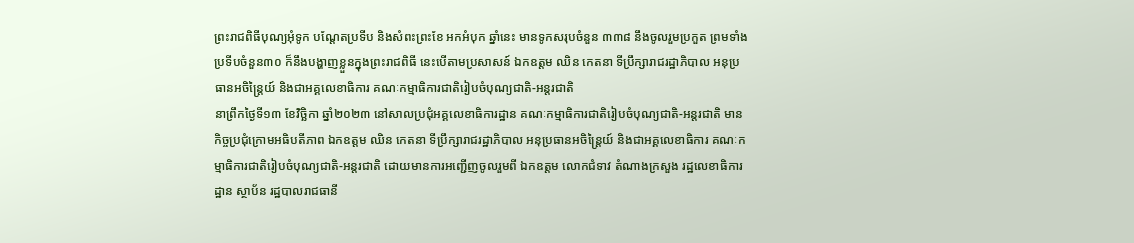ព្រះរាជពិធីបុណ្យអុំទូក បណ្ដែតប្រទីប និងសំពះព្រះខែ អកអំបុក ឆ្នាំនេះ មានទូកសរុបចំនួន ៣៣៨ នឹងចូលរួមប្រកួត ព្រមទាំងប្រទីបចំនួន៣០ ក៏នឹងបង្ហាញខ្លួនក្នុងព្រះរាជពិធី នេះបើតាមប្រសាសន៍ ឯកឧត្តម ឈិន កេតនា ទីប្រឹក្សារាជរដ្ឋាភិបាល អនុប្រធានអចិន្ត្រៃយ៍ និងជាអគ្គលេខាធិការ គណៈកម្មាធិការជាតិរៀបចំបុណ្យជាតិ-អន្តរជាតិ
នាព្រឹកថ្ងៃទី១៣ ខែវិច្ឆិកា ឆ្នាំ២០២៣ នៅសាលប្រជុំអគ្គលេខាធិការដ្ឋាន គណៈកម្មាធិការជាតិរៀបចំបុណ្យជាតិ-អន្តរជាតិ មានកិច្ចប្រជុំក្រោមអធិបតីភាព ឯកឧត្តម ឈិន កេតនា ទីប្រឹក្សារាជរដ្ឋាភិបាល អនុប្រធានអចិន្ត្រៃយ៍ និងជាអគ្គលេខាធិការ គណៈកម្មាធិការជាតិរៀបចំបុណ្យជាតិ-អន្តរជាតិ ដោយមានការអញ្ជើញចូលរួមពី ឯកឧត្តម លោកជំទាវ តំណាងក្រសួង រដ្ឋលេខាធិការដ្ឋាន ស្ថាប័ន រដ្ឋបាលរាជធានី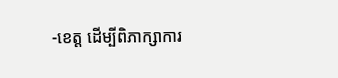-ខេត្ត ដើម្បីពិភាក្សាការ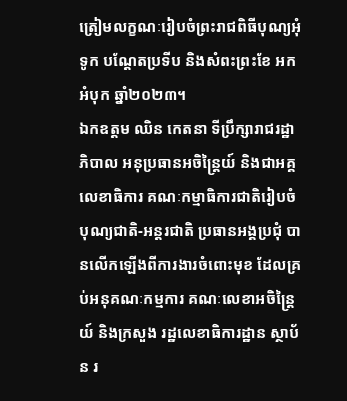ត្រៀមលក្ខណៈរៀបចំព្រះរាជពិធីបុណ្យអុំទូក បណ្ដែតប្រទីប និងសំពះព្រះខែ អកអំបុក ឆ្នាំ២០២៣។
ឯកឧត្តម ឈិន កេតនា ទីប្រឹក្សារាជរដ្ឋាភិបាល អនុប្រធានអចិន្ត្រៃយ៍ និងជាអគ្គលេខាធិការ គណៈកម្មាធិការជាតិរៀបចំបុណ្យជាតិ-អន្តរជាតិ ប្រធានអង្គប្រជុំ បានលើកឡើងពីការងារចំពោះមុខ ដែលគ្រប់អនុគណៈកម្មការ គណៈលេខាអចិន្ត្រៃយ៍ និងក្រសួង រដ្ឋលេខាធិការដ្ឋាន ស្ថាប័ន រ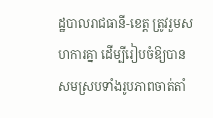ដ្ឋបាលរាជធានី-ខេត្ត ត្រូវរួមសហការគ្នា ដើម្បីរៀបចំឱ្យបានសមស្របទាំងរូបភាពចាត់តាំ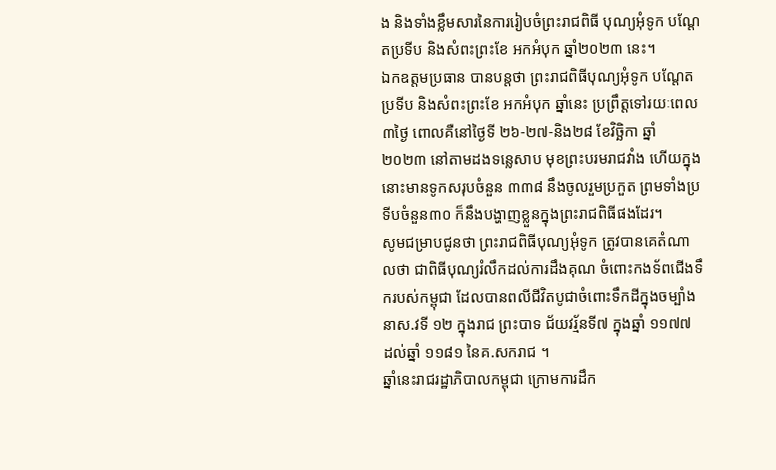ង និងទាំងខ្លឹមសារនៃការរៀបចំព្រះរាជពិធី បុណ្យអុំទូក បណ្ដែតប្រទីប និងសំពះព្រះខែ អកអំបុក ឆ្នាំ២០២៣ នេះ។
ឯកឧត្តមប្រធាន បានបន្តថា ព្រះរាជពិធីបុណ្យអុំទូក បណ្ដែតប្រទីប និងសំពះព្រះខែ អកអំបុក ឆ្នាំនេះ ប្រព្រឹត្តទៅរយៈពេល៣ថ្ងៃ ពោលគឺនៅថ្ងៃទី ២៦-២៧-និង២៨ ខែវិច្ឆិកា ឆ្នាំ ២០២៣ នៅតាមដងទន្លេសាប មុខព្រះបរមរាជវាំង ហើយក្នុងនោះមានទូកសរុបចំនួន ៣៣៨ នឹងចូលរួមប្រកួត ព្រមទាំងប្រទីបចំនួន៣០ ក៏នឹងបង្ហាញខ្លួនក្នុងព្រះរាជពិធីផងដែរ។
សូមជម្រាបជូនថា ព្រះរាជពិធីបុណ្យអុំទូក ត្រូវបានគេតំណាលថា ជាពិធីបុណ្យរំលឹកដល់ការដឹងគុណ ចំពោះកងទ័ពជើងទឹករបស់កម្ពុជា ដែលបានពលីជីវិតបូជាចំពោះទឹកដីក្នុងចម្បាំង នាស.វទី ១២ ក្នុងរាជ ព្រះបាទ ជ័យវរ្ម័នទី៧ ក្នុងឆ្នាំ ១១៧៧ ដល់ឆ្នាំ ១១៨១ នៃគ.សករាជ ។
ឆ្នាំនេះរាជរដ្ឋាភិបាលកម្ពុជា ក្រោមការដឹក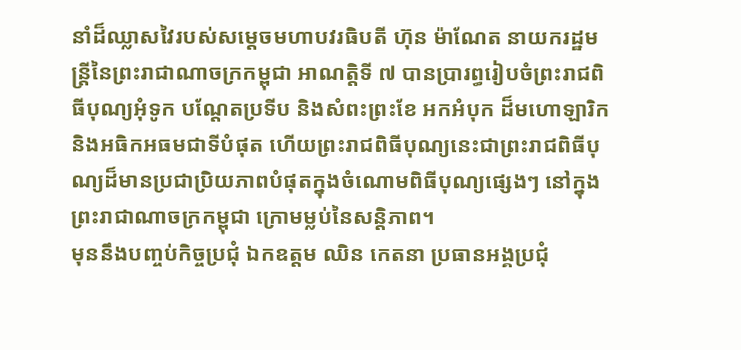នាំដ៏ឈ្លាសវៃរបស់សម្ដេចមហាបវរធិបតី ហ៊ុន ម៉ាណែត នាយករដ្ឋមន្ត្រីនៃព្រះរាជាណាចក្រកម្ពុជា អាណត្តិទី ៧ បានប្រារព្ធរៀបចំព្រះរាជពិធីបុណ្យអុំទូក បណ្ដែតប្រទីប និងសំពះព្រះខែ អកអំបុក ដ៏មហោឡារិកនិងអធិកអធមជាទីបំផុត ហើយព្រះរាជពិធីបុណ្យនេះជាព្រះរាជពិធីបុណ្យដ៏មានប្រជាប្រិយភាពបំផុតក្នុងចំណោមពិធីបុណ្យផ្សេងៗ នៅក្នុងព្រះរាជាណាចក្រកម្ពុជា ក្រោមម្លប់នៃសន្តិភាព។
មុននឹងបញ្ចប់កិច្ចប្រជុំ ឯកឧត្តម ឈិន កេតនា ប្រធានអង្គប្រជុំ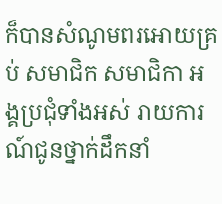ក៏បានសំណូមពរអោយគ្រប់ សមាជិក សមាជិកា អង្គប្រជុំទាំងអស់ រាយការណ៍ជូនថ្នាក់ដឹកនាំ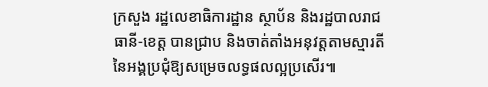ក្រសួង រដ្ឋលេខាធិការដ្ឋាន ស្ថាប័ន និងរដ្ឋបាលរាជធានី-ខេត្ត បានជ្រាប និងចាត់តាំងអនុវត្តតាមស្មារតីនៃអង្គប្រជុំឱ្យសម្រេចលទ្ធផលល្អប្រសើរ៕